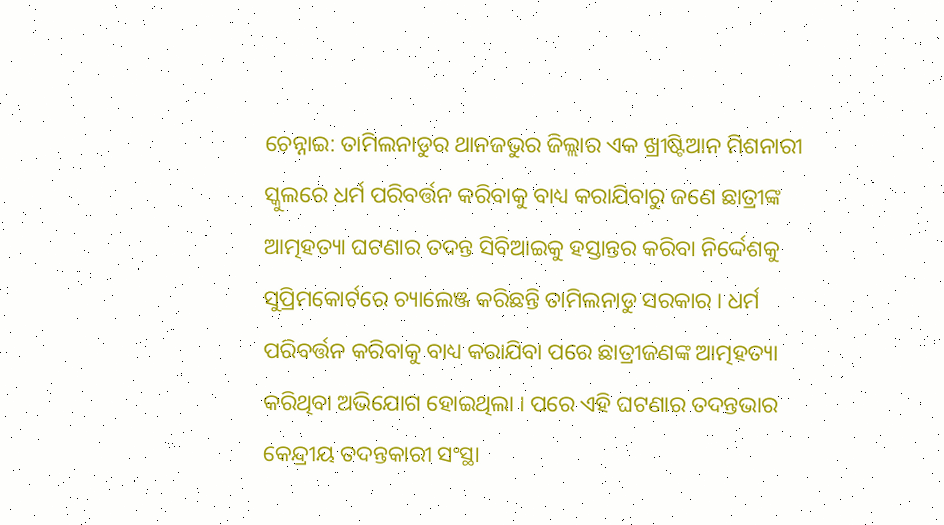ଚେନ୍ନାଇ: ତାମିଲନାଡୁର ଥାନଜଭୁର ଜିଲ୍ଲାର ଏକ ଖ୍ରୀଷ୍ଟିଆନ ମିଶନାରୀ ସ୍କୁଲରେ ଧର୍ମ ପରିବର୍ତ୍ତନ କରିବାକୁ ବାଧ୍ୟ କରାଯିବାରୁ ଜଣେ ଛାତ୍ରୀଙ୍କ ଆତ୍ମହତ୍ୟା ଘଟଣାର ତଦନ୍ତ ସିବିଆଇକୁ ହସ୍ତାନ୍ତର କରିବା ନିର୍ଦ୍ଦେଶକୁ ସୁପ୍ରିମକୋର୍ଟରେ ଚ୍ୟାଲେଞ୍ଜ କରିଛନ୍ତି ତାମିଲନାଡୁ ସରକାର । ଧର୍ମ ପରିବର୍ତ୍ତନ କରିବାକୁ ବାଧ୍ୟ କରାଯିବା ପରେ ଛାତ୍ରୀଜଣଙ୍କ ଆତ୍ମହତ୍ୟା କରିଥିବା ଅଭିଯୋଗ ହୋଇଥିଲା । ପରେ ଏହି ଘଟଣାର ତଦନ୍ତଭାର କେନ୍ଦ୍ରୀୟ ତଦନ୍ତକାରୀ ସଂସ୍ଥା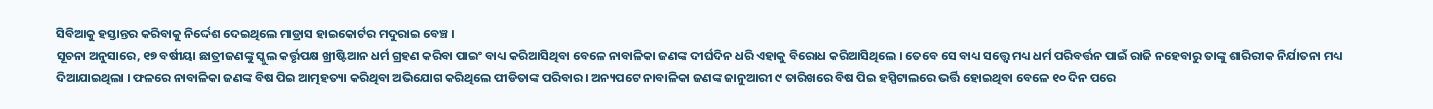ସିବିଆକୁ ହସ୍ତାନ୍ତର କରିବାକୁ ନିର୍ଦ୍ଦେଶ ଦେଇଥିଲେ ମାଡ୍ରାସ ହାଇକୋର୍ଟର ମଦୁରାଇ ବେଞ୍ଚ ।
ସୂଚନା ଅନୁସାରେ, ୧୭ ବର୍ଷୀୟା ଛାତ୍ରୀଜଣଙ୍କୁ ସ୍କୁଲ କର୍ତ୍ତୃପକ୍ଷ ଖ୍ରୀଷ୍ଟିଆନ ଧର୍ମ ଗ୍ରହଣ କରିବା ପାଇଂ ବାଧ୍ୟ କରିଆସିଥିବା ବେଳେ ନାବାଳିକା ଜଣଙ୍କ ଦୀର୍ଘଦିନ ଧରି ଏହାକୁ ବିରୋଧ କରିଆସିଥିଲେ । ତେବେ ସେ ବାଧ୍ୟ ସତ୍ତ୍ବେ ମଧ୍ୟ ଧର୍ମ ପରିବର୍ତ୍ତନ ପାଇଁ ରାଜି ନହେବାରୁ ତାଙ୍କୁ ଶାରିରୀକ ନିର୍ଯାତନା ମଧ୍ୟ ଦିଆଯାଇଥିଲା । ଫଳରେ ନାବାଳିକା ଜଣଙ୍କ ବିଷ ପିଇ ଆତ୍ମହତ୍ୟା କରିଥିବା ଅଭିଯୋଗ କରିଥିଲେ ପୀଡିତାଙ୍କ ପରିବାର । ଅନ୍ୟପଟେ ନାବାଳିକା ଜଣଙ୍କ ଜାନୁଆରୀ ୯ ତାରିଖରେ ବିଷ ପିଇ ହସ୍ପିଟାଲରେ ଭର୍ତ୍ତି ହୋଇଥିବା ବେଳେ ୧୦ ଦିନ ପରେ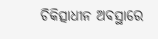ଚିକିତ୍ସାଧୀନ ଅବସ୍ଥାରେ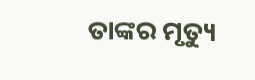ତାଙ୍କର ମୃତ୍ୟୁ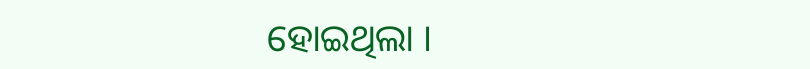ହୋଇଥିଲା ।